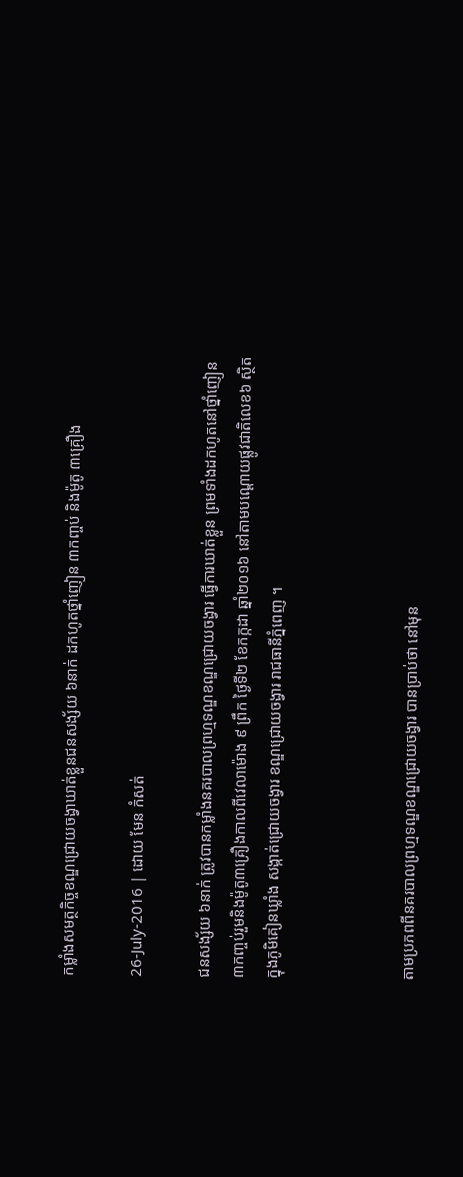កម្លាំងសមត្ថកិច្ចខណ្ឌជ្រោយចង្វាឃាត់ខ្លួនជនសង្ស័យ ៦នាក់ ដកហូតថ្នាំញៀន ៣កញ្ចប់ និងម៉ូតូ ៣គ្រឿង

26-July-2016 | ដោយ មែន កំសត់

ជនសង្ស័យ ៦នាក់ ត្រូវបានកម្លាំងនគរបាលព្រហ្មទណ្ឌខណ្ឌជ្រោយចង្វារ ធ្វើការឃាត់ខ្លួន ព្រមទាំងដកហូតនៅថ្នាំញៀន ៣កញ្ចប់រួមនិងម៉ូតូ៣គ្រឿងកាលពីវេលាម៉ោង ៩ ព្រឹក ថ្ងៃទី២ ខែកក្កដា ឆ្នាំ២០១៦ នៅតាមបណ្ដោយផ្លូវជាតិលេខ៦ ស្ថិតក្នុងភូមិគៀនឃ្លាំង សង្កាត់ជ្រោយចង្វារ ខណ្ឌជ្រោយចង្វារ រាជធានីភ្នំពេញ ។



តាមប្រភពពីនគរបាលព្រហ្មទណ្ឌខណ្ឌជ្រោយចង្វារ បានប្រាប់ថា នៅមុន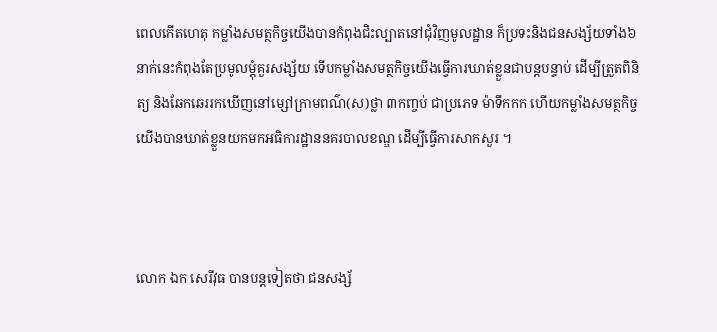ពេលកើតហេតុ កម្លាំងសមត្ថកិច្ចយើងបានកំពុងជិះល្បាតនៅជុំវិញមូលដ្ឋាន ក៏ប្រទះនិងជនសង្ស័យទាំង៦ នាក់នេះកំពុងតែប្រមូលម្តុំគួរសង្ស័យ ទើបកម្លាំងសមត្ថកិច្ចយើងធ្វើការឃាត់ខ្លួនជាបន្តបន្ទាប់ ដើម្បីត្រួតពិនិត្យ និងឆែកឆេររកឃើញនៅម្សៅក្រាមពណ៌(ស)ថ្លា ៣កញ្ចប់ ជាប្រភេទ ម៉ាទឹកកក ហើយកម្លាំងសមត្ថកិច្ចយើងបានឃាត់ខ្លួនយកមកអធិការដ្ឋាននគរបាលខណ្ឌ ដើម្បីធ្វើការសាកសួរ ។



លោក ឯក សេរីវុធ បានបន្តទៀតថា ជនសង្ស័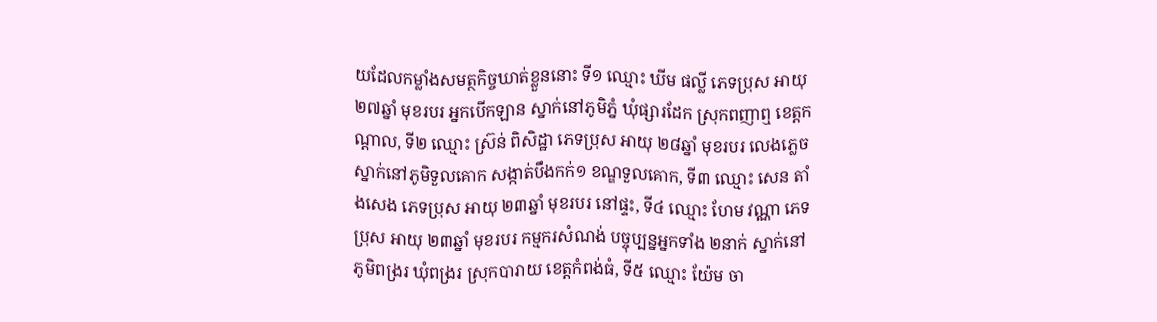យដែលកម្លាំងសមត្ថកិច្ចឃាត់ខ្លួននោះ ទី១ ឈ្មោះ ឃីម ផល្លី ភេទប្រុស អាយុ ២៧ឆ្នាំ មុខរបរ អ្នកបើកឡាន ស្នាក់នៅភូមិភ្នំ ឃុំផ្សារដែក ស្រុកពញាឮ ខេត្តកណ្តាល, ទី២ ឈ្មោះ ស្រ៊ន់ ពិសិដ្ឋា ភេទប្រុស អាយុ ២៨ឆ្នាំ មុខរបរ លេងភ្លេច ស្នាក់នៅភូមិទួលគោក សង្កាត់បឹងកក់១ ខណ្ឌទួលគោក, ទី៣ ឈ្មោះ សេន តាំងសេង ភេទប្រុស អាយុ ២៣ឆ្នាំ មុខរបរ នៅផ្ទះ, ទី៤ ឈ្មោះ ហែម វណ្ណា ភេទប្រុស អាយុ ២៣ឆ្នាំ មុខរបរ កម្មករសំណង់ បច្ចុប្បន្នអ្នកទាំង ២នាក់ ស្នាក់នៅភូមិពង្ររ ឃុំពង្ររ ស្រុកបារាយ ខេត្តកំពង់ធំ, ទី៥ ឈ្មោះ យ៉ែម ចា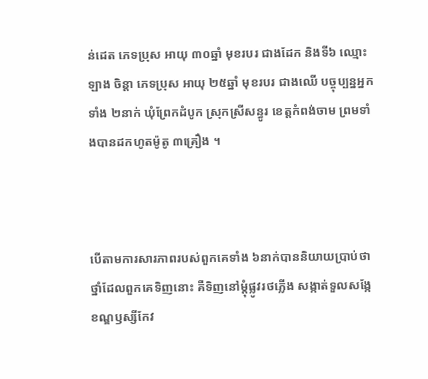ន់ដេត ភេទប្រុស អាយុ ៣០ឆ្នាំ មុខរបរ ជាងដែក និងទី៦ ឈ្មោះ ឡាង ចិន្តា ភេទប្រុស អាយុ ២៥ឆ្នាំ មុខរបរ ជាងឈើ បច្ចុប្បន្នអ្នកទាំង ២នាក់ ឃុំព្រែកដំបូក ស្រុកស្រីសន្ធូរ ខេត្តកំពង់ចាម ព្រមទាំងបានដកហូតម៉ូតូ ៣គ្រឿង ។



បើតាមការសារភាពរបស់ពួកគេទាំង ៦នាក់បាននិយាយប្រាប់ថា ថ្នាំដែលពួកគេទិញនោះ គឺទិញនៅម្តុំផ្លូវរថភ្លើង សង្កាត់ទួលសង្កែ ខណ្ឌឫស្សីកែវ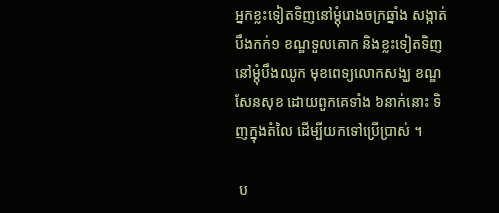អ្នកខ្លះទៀតទិញនៅម្តុំរោងចក្រឆ្នាំង សង្កាត់បឹងកក់១ ខណ្ឌទួលគោក និងខ្លះទៀតទិញនៅម្តុំបឹងឈូក មុខពេទ្យលោកសង្ឃ ខណ្ឌសែនសុខ ដោយពួកគេទាំង ៦នាក់នោះ ទិញក្នុងតំលៃ ដើម្បីយកទៅប្រើប្រាស់ ។

 ប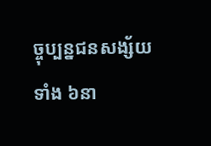ច្ចុប្បន្នជនសង្ស័យទាំង ៦នា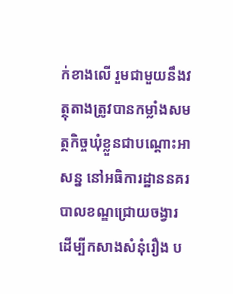ក់ខាងលើ រួមជាមួយនឹងវត្ថុតាងត្រូវបានកម្លាំងសមត្ថកិច្ចឃុំខ្លួនជាបណ្តោះអាសន្ន នៅអធិការដ្ឋាននគរបាលខណ្ឌជ្រោយចង្វារ ដើម្បីកសាងសំនុំរឿង ប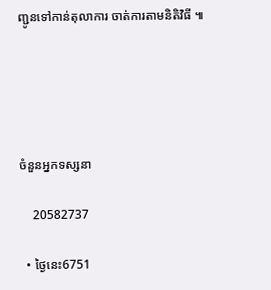ញ្ជូនទៅកាន់តុលាការ ចាត់ការតាមនិតិវិធី ៕





ចំនួនអ្នកទស្សនា

    20582737

  • ថ្ងៃនេះ6751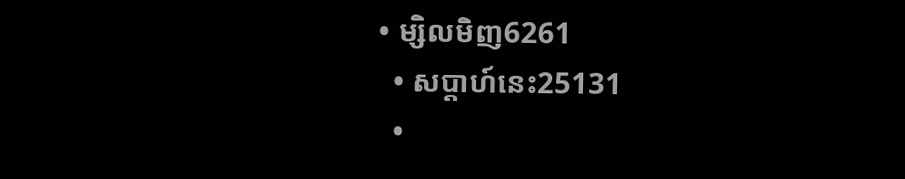• ម្សិលមិញ6261
  • សប្តាហ៍នេះ25131
  •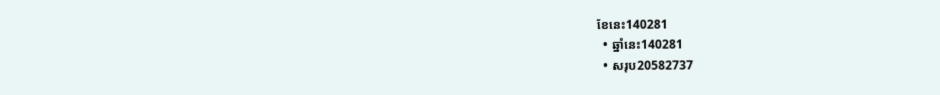ខែនេះ140281
  • ឆ្នាំនេះ140281
  • សរុប20582737